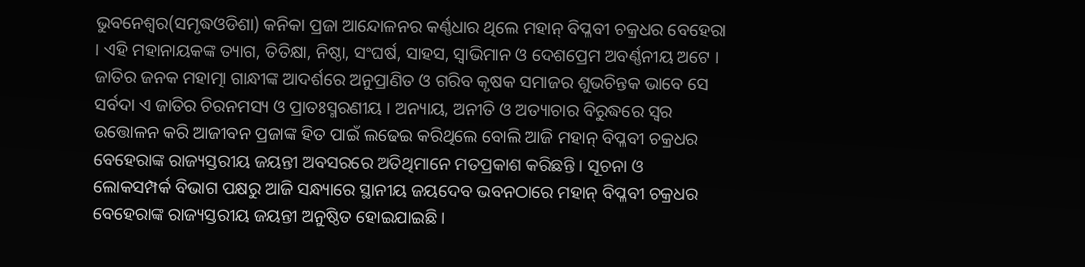ଭୁବନେଶ୍ୱର(ସମୃଦ୍ଧଓଡିଶା) କନିକା ପ୍ରଜା ଆନ୍ଦୋଳନର କର୍ଣ୍ଣଧାର ଥିଲେ ମହାନ୍ ବିପ୍ଳବୀ ଚକ୍ରଧର ବେହେରା । ଏହି ମହାନାୟକଙ୍କ ତ୍ୟାଗ, ତିତିକ୍ଷା, ନିଷ୍ଠା, ସଂଘର୍ଷ, ସାହସ, ସ୍ୱାଭିମାନ ଓ ଦେଶପ୍ରେମ ଅବର୍ଣ୍ଣନୀୟ ଅଟେ । ଜାତିର ଜନକ ମହାତ୍ମା ଗାନ୍ଧୀଙ୍କ ଆଦର୍ଶରେ ଅନୁପ୍ରାଣିତ ଓ ଗରିବ କୃଷକ ସମାଜର ଶୁଭଚିନ୍ତକ ଭାବେ ସେ ସର୍ବଦା ଏ ଜାତିର ଚିରନମସ୍ୟ ଓ ପ୍ରାତଃସ୍ମରଣୀୟ । ଅନ୍ୟାୟ, ଅନୀତି ଓ ଅତ୍ୟାଚାର ବିରୁଦ୍ଧରେ ସ୍ୱର ଉତ୍ତୋଳନ କରି ଆଜୀବନ ପ୍ରଜାଙ୍କ ହିତ ପାଇଁ ଲଢେଇ କରିଥିଲେ ବୋଲି ଆଜି ମହାନ୍ ବିପ୍ଳବୀ ଚକ୍ରଧର ବେହେରାଙ୍କ ରାଜ୍ୟସ୍ତରୀୟ ଜୟନ୍ତୀ ଅବସରରେ ଅତିଥିମାନେ ମତପ୍ରକାଶ କରିଛନ୍ତି । ସୂଚନା ଓ ଲୋକସମ୍ପର୍କ ବିଭାଗ ପକ୍ଷରୁ ଆଜି ସନ୍ଧ୍ୟାରେ ସ୍ଥାନୀୟ ଜୟଦେବ ଭବନଠାରେ ମହାନ୍ ବିପ୍ଳବୀ ଚକ୍ରଧର ବେହେରାଙ୍କ ରାଜ୍ୟସ୍ତରୀୟ ଜୟନ୍ତୀ ଅନୁଷ୍ଠିତ ହୋଇଯାଇଛି ।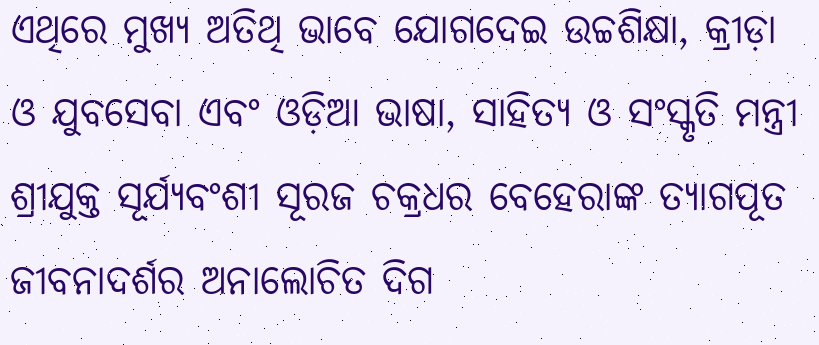ଏଥିରେ ମୁଖ୍ୟ ଅତିଥି ଭାବେ ଯୋଗଦେଇ ଉଚ୍ଚଶିକ୍ଷା, କ୍ରୀଡ଼ା ଓ ଯୁବସେବା ଏବଂ ଓଡ଼ିଆ ଭାଷା, ସାହିତ୍ୟ ଓ ସଂସ୍କୃତି ମନ୍ତ୍ରୀ ଶ୍ରୀଯୁକ୍ତ ସୂର୍ଯ୍ୟବଂଶୀ ସୂରଜ ଚକ୍ରଧର ବେହେରାଙ୍କ ତ୍ୟାଗପୂତ ଜୀବନାଦର୍ଶର ଅନାଲୋଚିତ ଦିଗ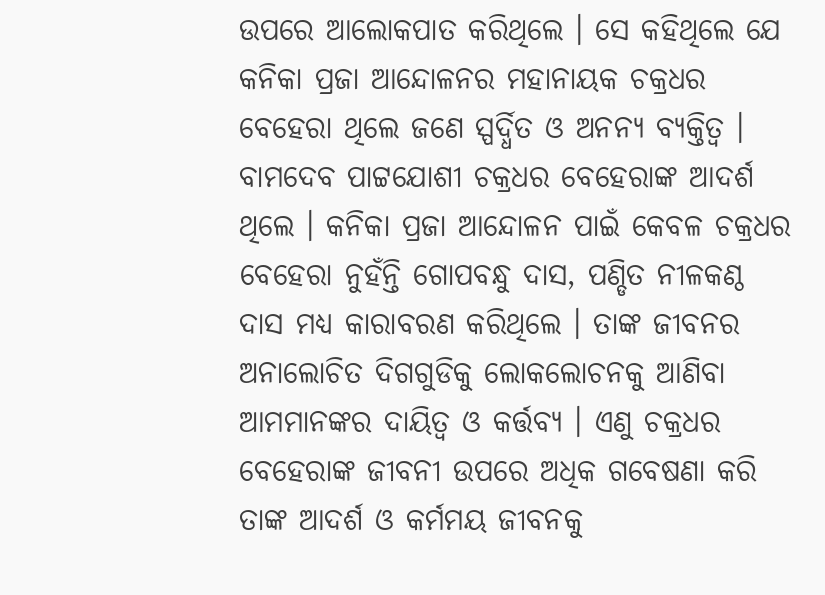ଉପରେ ଆଲୋକପାତ କରିଥିଲେ । ସେ କହିଥିଲେ ଯେ କନିକା ପ୍ରଜା ଆନ୍ଦୋଳନର ମହାନାୟକ ଚକ୍ରଧର ବେହେରା ଥିଲେ ଜଣେ ସ୍ପର୍ଦ୍ଧିତ ଓ ଅନନ୍ୟ ବ୍ୟକ୍ତିତ୍ୱ । ବାମଦେବ ପାଟ୍ଟଯୋଶୀ ଚକ୍ରଧର ବେହେରାଙ୍କ ଆଦର୍ଶ ଥିଲେ । କନିକା ପ୍ରଜା ଆନ୍ଦୋଳନ ପାଇଁ କେବଳ ଚକ୍ରଧର ବେହେରା ନୁହଁନ୍ତି ଗୋପବନ୍ଧୁ ଦାସ, ପଣ୍ଡିତ ନୀଳକଣ୍ଠ ଦାସ ମଧ୍ୟ କାରାବରଣ କରିଥିଲେ । ତାଙ୍କ ଜୀବନର ଅନାଲୋଚିତ ଦିଗଗୁଡିକୁ ଲୋକଲୋଚନକୁ ଆଣିବା ଆମମାନଙ୍କର ଦାୟିତ୍ୱ ଓ କର୍ତ୍ତବ୍ୟ । ଏଣୁ ଚକ୍ରଧର ବେହେରାଙ୍କ ଜୀବନୀ ଉପରେ ଅଧିକ ଗବେଷଣା କରି ତାଙ୍କ ଆଦର୍ଶ ଓ କର୍ମମୟ ଜୀବନକୁ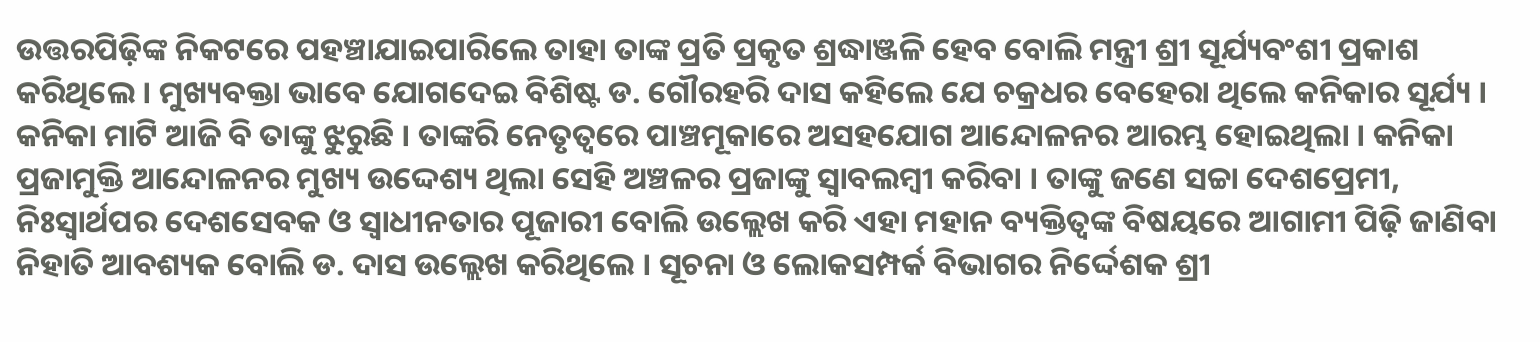ଉତ୍ତରପିଢ଼ିଙ୍କ ନିକଟରେ ପହଞ୍ଚାଯାଇପାରିଲେ ତାହା ତାଙ୍କ ପ୍ରତି ପ୍ରକୃତ ଶ୍ରଦ୍ଧାଞ୍ଜଳି ହେବ ବୋଲି ମନ୍ତ୍ରୀ ଶ୍ରୀ ସୂର୍ଯ୍ୟବଂଶୀ ପ୍ରକାଶ କରିଥିଲେ । ମୁଖ୍ୟବକ୍ତା ଭାବେ ଯୋଗଦେଇ ବିଶିଷ୍ଟ ଡ. ଗୌରହରି ଦାସ କହିଲେ ଯେ ଚକ୍ରଧର ବେହେରା ଥିଲେ କନିକାର ସୂର୍ଯ୍ୟ । କନିକା ମାଟି ଆଜି ବି ତାଙ୍କୁ ଝୁରୁଛି । ତାଙ୍କରି ନେତୃତ୍ୱରେ ପାଞ୍ଚମୂକାରେ ଅସହଯୋଗ ଆନ୍ଦୋଳନର ଆରମ୍ଭ ହୋଇଥିଲା । କନିକା ପ୍ରଜାମୁକ୍ତି ଆନ୍ଦୋଳନର ମୁଖ୍ୟ ଉଦ୍ଦେଶ୍ୟ ଥିଲା ସେହି ଅଞ୍ଚଳର ପ୍ରଜାଙ୍କୁ ସ୍ୱାବଲମ୍ବୀ କରିବା । ତାଙ୍କୁ ଜଣେ ସଚ୍ଚା ଦେଶପ୍ରେମୀ, ନିଃସ୍ୱାର୍ଥପର ଦେଶସେବକ ଓ ସ୍ୱାଧୀନତାର ପୂଜାରୀ ବୋଲି ଉଲ୍ଲେଖ କରି ଏହା ମହାନ ବ୍ୟକ୍ତିତ୍ୱଙ୍କ ବିଷୟରେ ଆଗାମୀ ପିଢ଼ି ଜାଣିବା ନିହାତି ଆବଶ୍ୟକ ବୋଲି ଡ. ଦାସ ଉଲ୍ଲେଖ କରିଥିଲେ । ସୂଚନା ଓ ଲୋକସମ୍ପର୍କ ବିଭାଗର ନିର୍ଦ୍ଦେଶକ ଶ୍ରୀ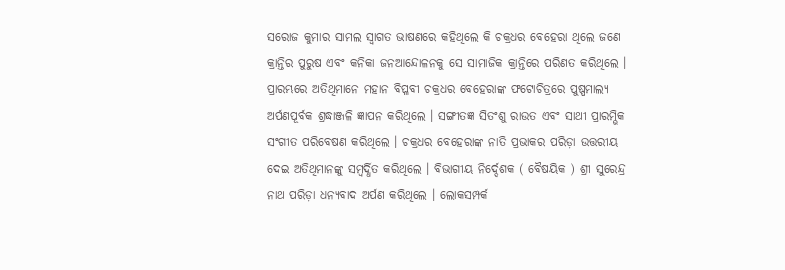ସରୋଜ କୁମାର ସାମଲ ସ୍ୱାଗତ ଭାଷଣରେ କହିଥିଲେ କି ଚକ୍ରଧର ବେହେରା ଥିଲେ ଜଣେ କ୍ରାନ୍ତିର ପୁରୁଷ ଏବଂ କନିକା ଜନଆନ୍ଦୋଳନକୁ ସେ ସାମାଜିକ କ୍ରାନ୍ତିରେ ପରିଣତ କରିଥିଲେ । ପ୍ରାରମ୍ଭରେ ଅତିଥିମାନେ ମହାନ ବିପ୍ଳବୀ ଚକ୍ରଧର ବେହେରାଙ୍କ ଫଟୋଚିତ୍ରରେ ପୁଷ୍ପମାଲ୍ୟ ଅର୍ପଣପୂର୍ବକ ଶ୍ରଦ୍ଧାଞ୍ଜଳି ଜ୍ଞାପନ କରିଥିଲେ । ସଙ୍ଗୀତଜ୍ଞ ସିତଂଶୁ ରାଉତ ଏବଂ ସାଥୀ ପ୍ରାରମ୍ଭିକ ସଂଗୀତ ପରିବେଷଣ କରିଥିଲେ । ଚକ୍ରଧର ବେହେରାଙ୍କ ନାତି ପ୍ରଭାକର ପରିଡ଼ା ଉତ୍ତରୀୟ ଦେଇ ଅତିଥିମାନଙ୍କୁ ସମ୍ବର୍ଦ୍ଧିତ କରିଥିଲେ । ବିଭାଗୀୟ ନିର୍ଦ୍ଦେଶକ ( ବୈଷୟିକ ) ଶ୍ରୀ ସୁରେନ୍ଦ୍ର ନାଥ ପରିଡ଼ା ଧନ୍ୟବାଦ ଅର୍ପଣ କରିଥିଲେ । ଲୋକସମ୍ପର୍କ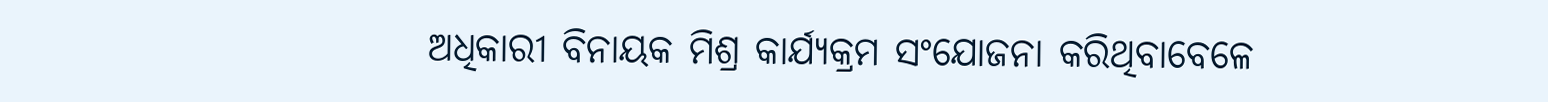ଅଧିକାରୀ ବିନାୟକ ମିଶ୍ର କାର୍ଯ୍ୟକ୍ରମ ସଂଯୋଜନା କରିଥିବାବେଳେ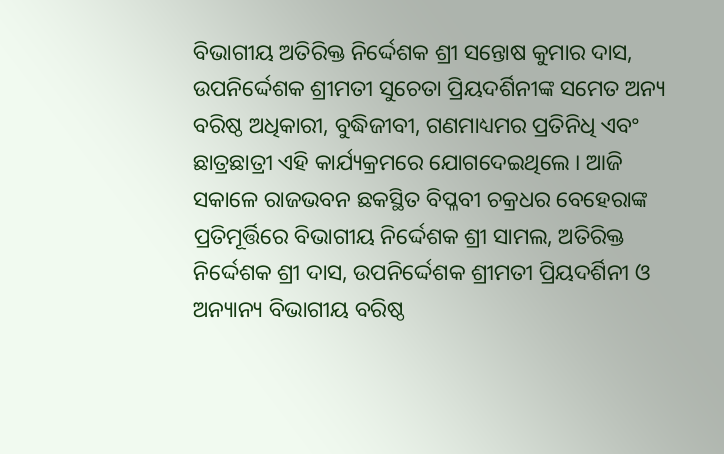ବିଭାଗୀୟ ଅତିରିକ୍ତ ନିର୍ଦ୍ଦେଶକ ଶ୍ରୀ ସନ୍ତୋଷ କୁମାର ଦାସ, ଉପନିର୍ଦ୍ଦେଶକ ଶ୍ରୀମତୀ ସୁଚେତା ପ୍ରିୟଦର୍ଶିନୀଙ୍କ ସମେତ ଅନ୍ୟ ବରିଷ୍ଠ ଅଧିକାରୀ, ବୁଦ୍ଧିଜୀବୀ, ଗଣମାଧ୍ୟମର ପ୍ରତିନିଧି ଏବଂ ଛାତ୍ରଛାତ୍ରୀ ଏହି କାର୍ଯ୍ୟକ୍ରମରେ ଯୋଗଦେଇଥିଲେ । ଆଜି ସକାଳେ ରାଜଭବନ ଛକସ୍ଥିତ ବିପ୍ଳବୀ ଚକ୍ରଧର ବେହେରାଙ୍କ ପ୍ରତିମୂର୍ତ୍ତିରେ ବିଭାଗୀୟ ନିର୍ଦ୍ଦେଶକ ଶ୍ରୀ ସାମଲ, ଅତିରିକ୍ତ ନିର୍ଦ୍ଦେଶକ ଶ୍ରୀ ଦାସ, ଉପନିର୍ଦ୍ଦେଶକ ଶ୍ରୀମତୀ ପ୍ରିୟଦର୍ଶିନୀ ଓ ଅନ୍ୟାନ୍ୟ ବିଭାଗୀୟ ବରିଷ୍ଠ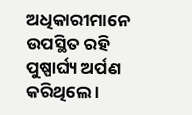ଅଧିକାରୀମାନେ ଉପସ୍ଥିତ ରହି ପୁଷ୍ପାର୍ଘ୍ୟ ଅର୍ପଣ କରିଥିଲେ ।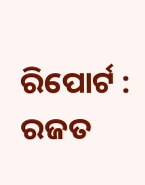ରିପୋର୍ଟ : ରଜତ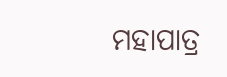ମହାପାତ୍ର